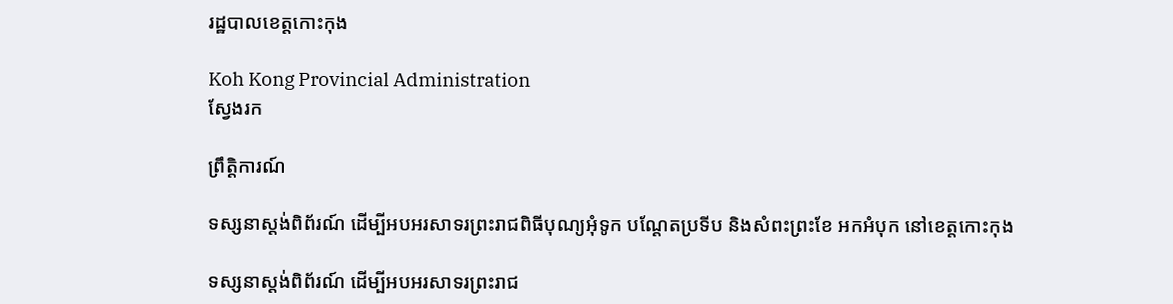រដ្ឋបាលខេត្តកោះកុង

Koh Kong Provincial Administration
ស្វែងរក

ព្រឹត្តិការណ៍

ទស្សនាស្តង់ពិព័រណ៍ ដើម្បីអបអរសាទរព្រះរាជពិធីបុណ្យអុំទូក បណ្ដែតប្រទីប និងសំពះព្រះខែ អកអំបុក នៅខេត្តកោះកុង

ទស្សនាស្តង់ពិព័រណ៍ ដើម្បីអបអរសាទរព្រះរាជ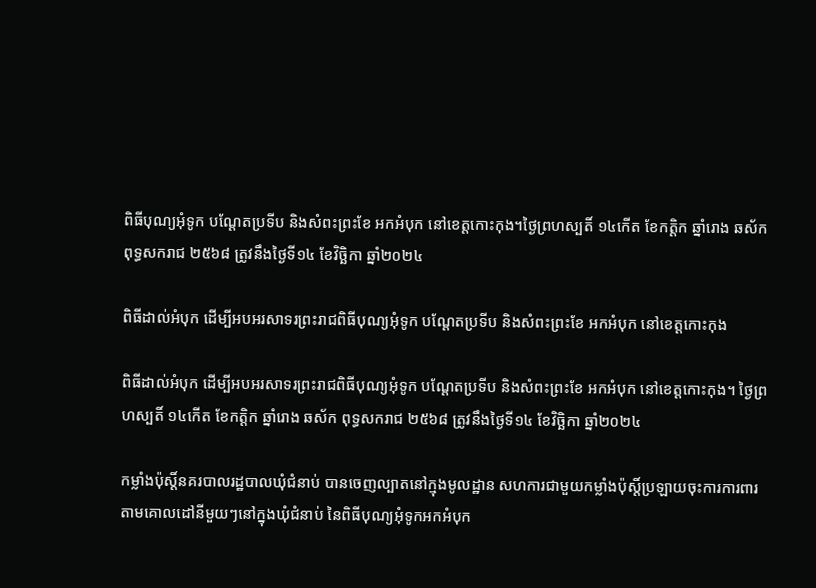ពិធីបុណ្យអុំទូក បណ្ដែតប្រទីប និងសំពះព្រះខែ អកអំបុក នៅខេត្តកោះកុង។ថ្ងៃព្រហស្បតិ៍ ១៤កើត ខែកត្តិក ឆ្នាំរោង ឆស័ក ពុទ្ធសករាជ ២៥៦៨ ត្រូវនឹងថ្ងៃទី១៤ ខែវិច្ឆិកា ឆ្នាំ២០២៤

ពិធីដាល់អំបុក ដើម្បីអបអរសាទរព្រះរាជពិធីបុណ្យអុំទូក បណ្ដែតប្រទីប និងសំពះព្រះខែ អកអំបុក នៅខេត្តកោះកុង

ពិធីដាល់អំបុក ដើម្បីអបអរសាទរព្រះរាជពិធីបុណ្យអុំទូក បណ្ដែតប្រទីប និងសំពះព្រះខែ អកអំបុក នៅខេត្តកោះកុង។ ថ្ងៃព្រហស្បតិ៍ ១៤កើត ខែកត្តិក ឆ្នាំរោង ឆស័ក ពុទ្ធសករាជ ២៥៦៨ ត្រូវនឹងថ្ងៃទី១៤ ខែវិច្ឆិកា ឆ្នាំ២០២៤

កម្លាំងប៉ុស្តិ៍នគរបាលរដ្ឋបាលឃុំជំនាប់ បានចេញល្បាតនៅក្មុងមូលដ្ឋាន សហការជាមួយកម្លាំងប៉ុស្តិ៍ប្រឡាយចុះការការពារតាមគោលដៅនីមួយៗនៅក្នុងឃុំជំនាប់ នៃពិធីបុណ្យអុំទូកអកអំបុក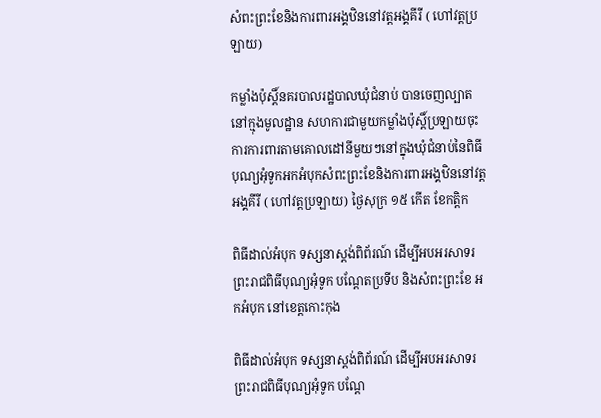សំពះព្រះខែនិងការពារអង្គឋិននៅវត្តអង្គគីរី ( ហៅវត្តប្រឡាយ)

កម្លាំងប៉ុស្តិ៍នគរបាលរដ្ឋបាលឃុំជំនាប់ បានចេញល្បាតនៅក្មុងមូលដ្ឋាន សហការជាមួយកម្លាំងប៉ុស្តិ៍ប្រឡាយចុះការការពារតាមគោលដៅនីមួយៗនៅក្នុងឃុំជំនាប់នៃពិធីបុណ្យអុំទូកអកអំបុកសំពះព្រះខែនិងការពារអង្គឋិននៅវត្តអង្គគីរី ( ហៅវត្តប្រឡាយ) ថ្ងៃសុក្រ ១៥ កើត ខែកត្តិក

ពិធីដាល់អំបុក ទស្សនាស្តង់ពិព័រណ៍ ដើម្បីអបអរសាទរព្រះរាជពិធីបុណ្យអុំទូក បណ្ដែតប្រទីប និងសំពះព្រះខែ អកអំបុក នៅខេត្តកោះកុង

ពិធីដាល់អំបុក ទស្សនាស្តង់ពិព័រណ៍ ដើម្បីអបអរសាទរព្រះរាជពិធីបុណ្យអុំទូក បណ្ដែ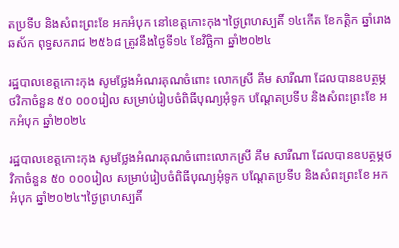តប្រទីប និងសំពះព្រះខែ អកអំបុក នៅខេត្តកោះកុង។ថ្ងៃព្រហស្បតិ៍ ១៤កើត ខែកត្តិក ឆ្នាំរោង ឆស័ក ពុទ្ធសករាជ ២៥៦៨ ត្រូវនឹងថ្ងៃទី១៤ ខែវិច្ឆិកា ឆ្នាំ២០២៤

រដ្ឋបាលខេត្តកោះកុង សូមថ្លែងអំណរគុណចំពោះ លោកស្រី គឹម សារីណា ដែលបានឧបត្ថម្ភថវិកាចំនួន ៥០ ០០០រៀល សម្រាប់រៀបចំពិធីបុណ្យអុំទូក បណ្តែតប្រទីប និងសំពះព្រះខែ អកអំបុក ឆ្នាំ២០២៤

រដ្ឋបាលខេត្តកោះកុង សូមថ្លែងអំណរគុណចំពោះលោកស្រី គឹម សារីណា ដែលបានឧបត្ថម្ភថវិកាចំនួន ៥០ ០០០រៀល សម្រាប់រៀបចំពិធីបុណ្យអុំទូក បណ្តែតប្រទីប និងសំពះព្រះខែ អកអំបុក ឆ្នាំ២០២៤។ថ្ងៃព្រហស្បតិ៍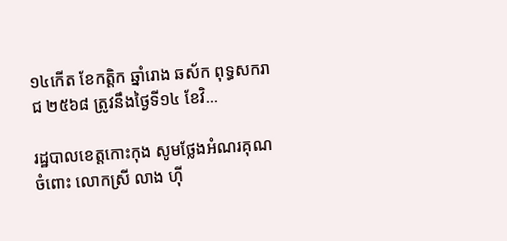១៤កើត ខែកត្តិក ឆ្នាំរោង ឆស័ក ពុទ្ធសករាជ ២៥៦៨ ត្រូវនឹងថ្ងៃទី១៤ ខែវិ...

រដ្ឋបាលខេត្តកោះកុង សូមថ្លែងអំណរគុណចំពោះ លោកស្រី លាង ហ៊ី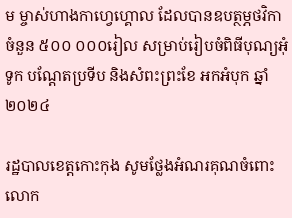ម ម្ចាស់ហាងកាហ្វេហ្គោល ដែលបានឧបត្ថម្ភថវិកាចំនួន ៥០០ ០០០រៀល សម្រាប់រៀបចំពិធីបុណ្យអុំទូក បណ្តែតប្រទីប និងសំពះព្រះខែ អកអំបុក ឆ្នាំ២០២៤

រដ្ឋបាលខេត្តកោះកុង សូមថ្លែងអំណរគុណចំពោះ លោក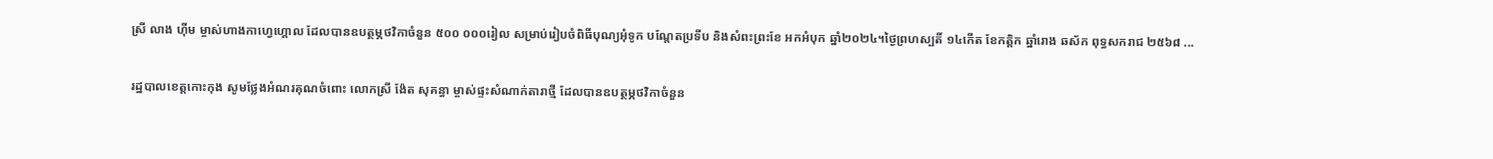ស្រី លាង ហ៊ីម ម្ចាស់ហាងកាហ្វេហ្គោល ដែលបានឧបត្ថម្ភថវិកាចំនួន ៥០០ ០០០រៀល សម្រាប់រៀបចំពិធីបុណ្យអុំទូក បណ្តែតប្រទីប និងសំពះព្រះខែ អកអំបុក ឆ្នាំ២០២៤។ថ្ងៃព្រហស្បតិ៍ ១៤កើត ខែកត្តិក ឆ្នាំរោង ឆស័ក ពុទ្ធសករាជ ២៥៦៨ ...

រដ្ឋបាលខេត្តកោះកុង សូមថ្លែងអំណរគុណចំពោះ លោកស្រី ង៉ែត សុគន្ធា ម្ចាស់ផ្ទះសំណាក់តារាថ្មី ដែលបានឧបត្ថម្ភថវិកាចំនួន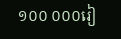១០០ ០០០រៀ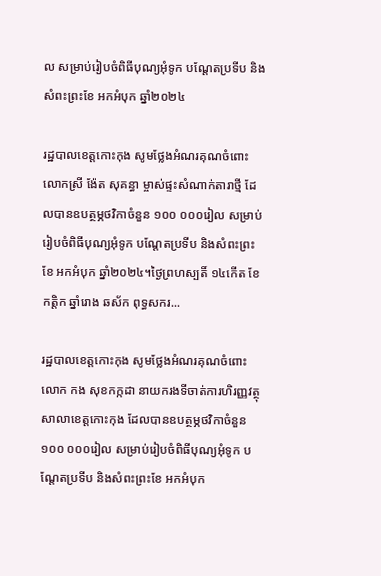ល សម្រាប់រៀបចំពិធីបុណ្យអុំទូក បណ្តែតប្រទីប និងសំពះព្រះខែ អកអំបុក ឆ្នាំ២០២៤

រដ្ឋបាលខេត្តកោះកុង សូមថ្លែងអំណរគុណចំពោះ លោកស្រី ង៉ែត សុគន្ធា ម្ចាស់ផ្ទះសំណាក់តារាថ្មី ដែលបានឧបត្ថម្ភថវិកាចំនួន ១០០ ០០០រៀល សម្រាប់រៀបចំពិធីបុណ្យអុំទូក បណ្តែតប្រទីប និងសំពះព្រះខែ អកអំបុក ឆ្នាំ២០២៤។ថ្ងៃព្រហស្បតិ៍ ១៤កើត ខែកត្តិក ឆ្នាំរោង ឆស័ក ពុទ្ធសករ...

រដ្ឋបាលខេត្តកោះកុង សូមថ្លែងអំណរគុណចំពោះ លោក កង សុខកក្កដា នាយករងទីចាត់ការហិរញ្ញវត្ថុ សាលាខេត្តកោះកុង ដែលបានឧបត្ថម្ភថវិកាចំនួន ១០០ ០០០រៀល សម្រាប់រៀបចំពិធីបុណ្យអុំទូក បណ្តែតប្រទីប និងសំពះព្រះខែ អកអំបុក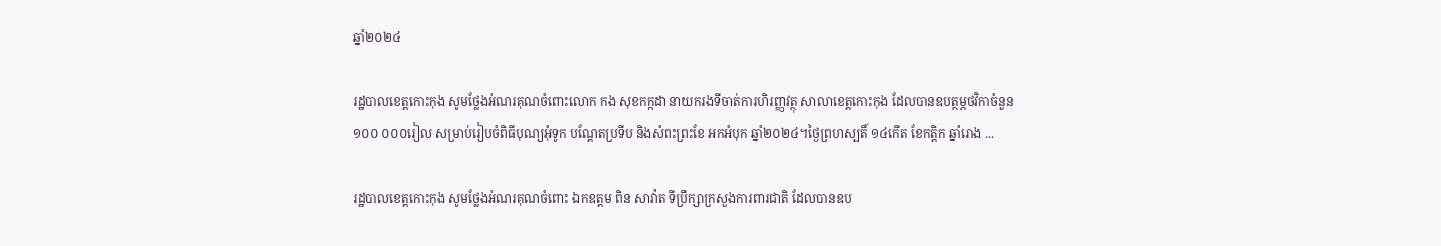ឆ្នាំ២០២៤

រដ្ឋបាលខេត្តកោះកុង សូមថ្លែងអំណរគុណចំពោះលោក កង សុខកក្កដា នាយករងទីចាត់ការហិរញ្ញវត្ថុ សាលាខេត្តកោះកុង ដែលបានឧបត្ថម្ភថវិកាចំនួន ១០០ ០០០រៀល សម្រាប់រៀបចំពិធីបុណ្យអុំទូក បណ្តែតប្រទីប និងសំពះព្រះខែ អកអំបុក ឆ្នាំ២០២៤។ថ្ងៃព្រហស្បតិ៍ ១៤កើត ខែកត្តិក ឆ្នាំរោង ...

រដ្ឋបាលខេត្តកោះកុង សូមថ្លែងអំណរគុណចំពោះ ឯកឧត្តម ពិន សាវ៉ាត ទីប្រឹក្សាក្រសួងការពារជាតិ ដែលបានឧប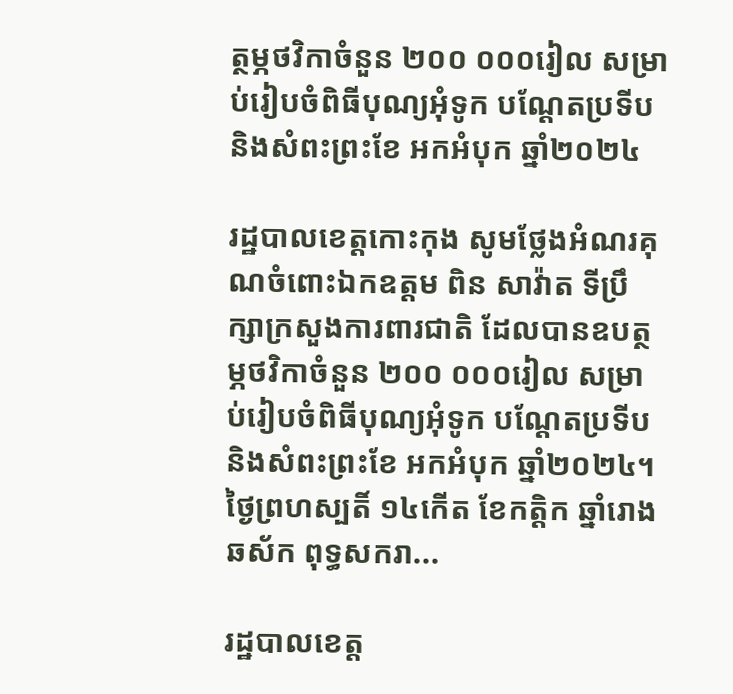ត្ថម្ភថវិកាចំនួន ២០០ ០០០រៀល សម្រាប់រៀបចំពិធីបុណ្យអុំទូក បណ្តែតប្រទីប និងសំពះព្រះខែ អកអំបុក ឆ្នាំ២០២៤

រដ្ឋបាលខេត្តកោះកុង សូមថ្លែងអំណរគុណចំពោះឯកឧត្តម ពិន សាវ៉ាត ទីប្រឹក្សាក្រសួងការពារជាតិ ដែលបានឧបត្ថម្ភថវិកាចំនួន ២០០ ០០០រៀល សម្រាប់រៀបចំពិធីបុណ្យអុំទូក បណ្តែតប្រទីប និងសំពះព្រះខែ អកអំបុក ឆ្នាំ២០២៤។ថ្ងៃព្រហស្បតិ៍ ១៤កើត ខែកត្តិក ឆ្នាំរោង ឆស័ក ពុទ្ធសករា...

រដ្ឋបាលខេត្ត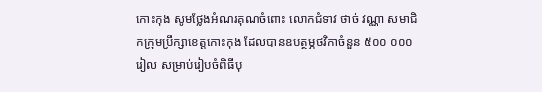កោះកុង សូមថ្លែងអំណរគុណចំពោះ លោកជំទាវ ថាច់ វណ្ណា សមាជិកក្រុមប្រឹក្សាខេត្តកោះកុង ដែលបានឧបត្ថម្ភថវិកាចំនួន ៥០០ ០០០រៀល សម្រាប់រៀបចំពិធីបុ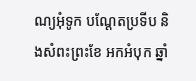ណ្យអុំទូក បណ្តែតប្រទីប និងសំពះព្រះខែ អកអំបុក ឆ្នាំ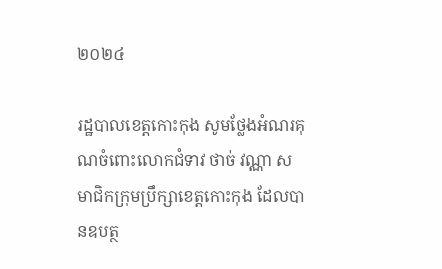២០២៤

រដ្ឋបាលខេត្តកោះកុង សូមថ្លែងអំណរគុណចំពោះលោកជំទាវ ថាច់ វណ្ណា សមាជិកក្រុមប្រឹក្សាខេត្តកោះកុង ដែលបានឧបត្ថ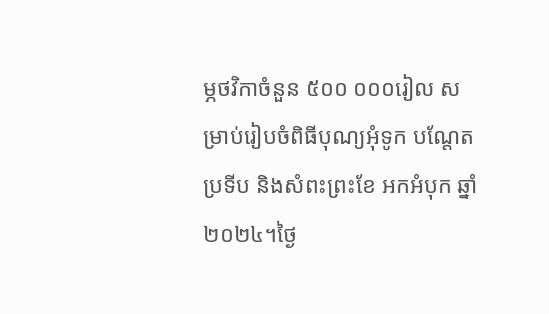ម្ភថវិកាចំនួន ៥០០ ០០០រៀល សម្រាប់រៀបចំពិធីបុណ្យអុំទូក បណ្តែតប្រទីប និងសំពះព្រះខែ អកអំបុក ឆ្នាំ២០២៤។ថ្ងៃ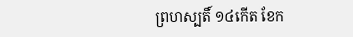ព្រហស្បតិ៍ ១៤កើត ខែក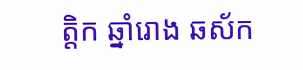ត្តិក ឆ្នាំរោង ឆស័ក